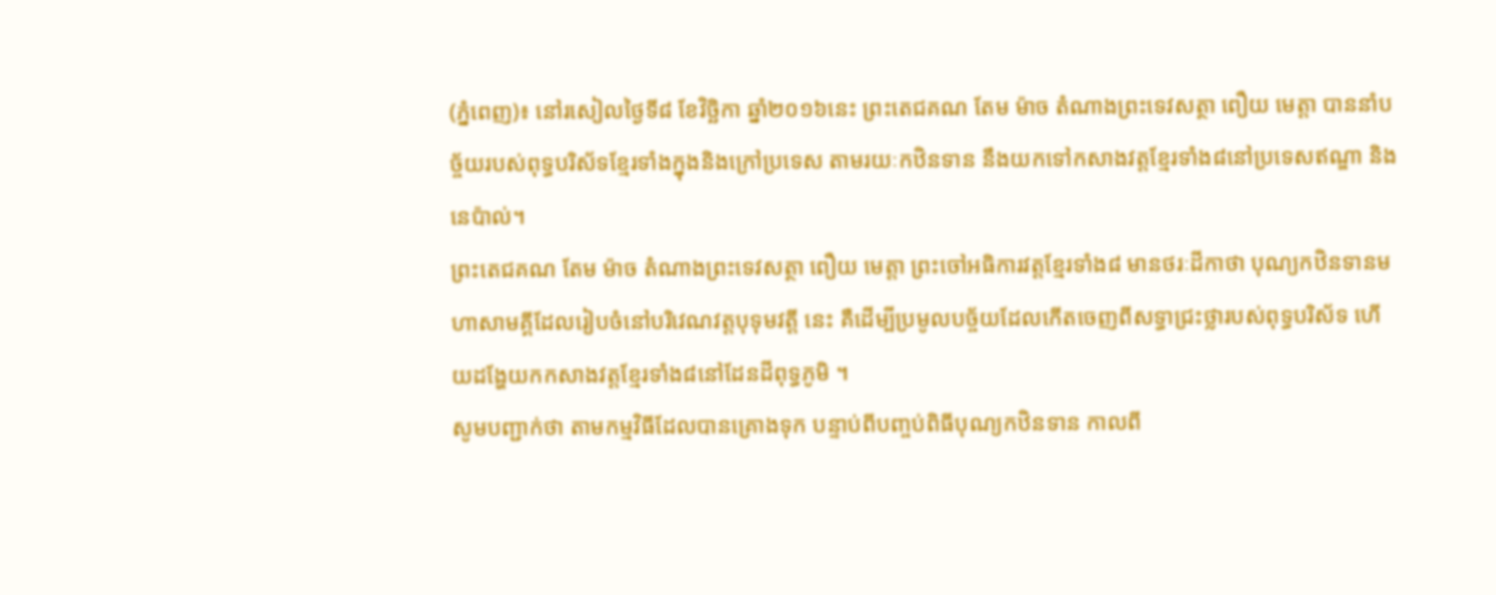(ភ្នំពេញ)៖ នៅរសៀលថ្ងៃទី៨ ខែវិច្ឆិកា ឆ្នាំ២០១៦នេះ ព្រះតេជគណ តែម ម៉ាច តំណាងព្រះទេវសត្ថា ពឿយ មេត្តា បាននាំបច្ច័យរបស់ពុទ្ធបរិស័ទខ្មែរទាំងក្នុងនិងក្រៅប្រទេស តាមរយៈកឋិនទាន នឹងយកទៅកសាងវត្តខ្មែរទាំង៨នៅប្រទេសឥណ្ឌា និងនេប៉ាល់។
ព្រះតេជគណ តែម ម៉ាច តំណាងព្រះទេវសត្ថា ពឿយ មេត្តា ព្រះចៅអធិការវត្តខ្មែរទាំង៨ មានថរៈដីកាថា បុណ្យកឋិនទានមហាសាមគ្គីដែលរៀបចំនៅបរិវេណវត្តបុទុមវត្តី នេះ គឺដើម្បីប្រមូលបច្ច័យដែលកើតចេញពីសទ្ធាជ្រះថ្លារបស់ពុទ្ធបរិស័ទ ហើយដង្ហែយកកសាងវត្តខ្មែរទាំង៨នៅដែនដីពុទ្ធភូមិ ។
សូមបញ្ជាក់ថា តាមកម្មវិធីដែលបានគ្រោងទុក បន្ទាប់ពីបញ្ចប់ពិធីបុណ្យកឋិនទាន កាលពី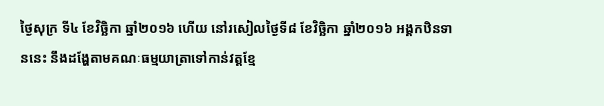ថ្ងៃសុក្រ ទី៤ ខែវិច្ឆិកា ឆ្នាំ២០១៦ ហើយ នៅរសៀលថ្ងៃទី៨ ខែវិច្ឆិកា ឆ្នាំ២០១៦ អង្គកឋិនទាននេះ នឹងដង្ហែតាមគណៈធម្មយាត្រាទៅកាន់វត្តខ្មែ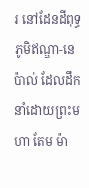រ នៅដែនដីពុទ្ធភូមិឥណ្ឌា-នេប៉ាល់ ដែលដឹកនាំដោយព្រះមហា តែម ម៉ា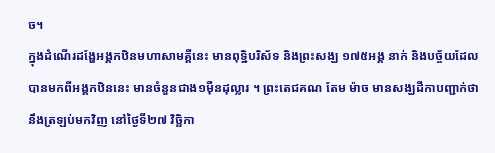ច។
ក្នុងដំណើរដង្ហែអង្គកឋិនមហាសាមគ្គីនេះ មានពុទិ្ឋបរិស័ទ និងព្រះសង្ឃ ១៧៥អង្គ នាក់ និងបច្ច័យដែលបានមកពីអង្គកឋិននេះ មានចំនួនជាង១ម៉ឺនដុល្លារ ។ ព្រះតេជគណ តែម ម៉ាច មានសង្ឃដីកាបញ្ជាក់ថា នឹងត្រឡប់មកវិញ នៅថ្ងៃទី២៧ វិច្ឆិកា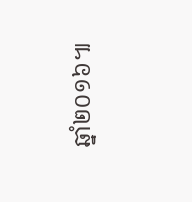ឆ្នាំ២០១៦៕